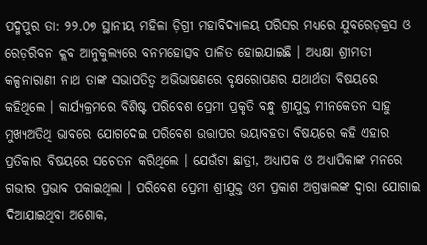ପଦ୍ମପୁର ତା: ୨୨.୦୭ ସ୍ଥାନୀୟ ମହିଳା ଡ଼ିଗ୍ରୀ ମହାବିଦ୍ୟାଳୟ ପରିସର ମଧ୍ୟରେ ଯୁବରେଡ଼କ୍ରସ ଓ ରେଡ଼ରିବନ କ୍ଲବ ଆନୁକୁଲ୍ୟରେ ବନମହୋତ୍ସବ ପାଳିତ ହୋଇଯାଇଛି । ଅଧ୍ୟକ୍ଷା ଶ୍ରୀମତୀ କଳ୍ପନାରାଣୀ ନାଥ ତାଙ୍କ ସଭାପତିତ୍ଵ ଅଭିଭାଷଣରେ ବୃକ୍ଷରୋପଣର ଯଥାର୍ଥତା ବିଷୟରେ କହିଥିଲେ । କାର୍ଯ୍ୟକ୍ରମରେ ବିଶିଷ୍ଟ ପରିବେଶ ପ୍ରେମୀ ପ୍ରକୃତି ବନ୍ଧୁ ଶ୍ରୀଯୁକ୍ତ ମୀନକେତନ ସାହୁ ମୁଖ୍ୟଅତିଥି ଭାବରେ ଯୋଗଦେଇ ପରିବେଶ ଉତ୍ତାପର ଭୟାବହତା ବିଷୟରେ କହି ଏହାର ପ୍ରତିକାର ବିଷୟରେ ସଚେତନ କରିଥିଲେ । ଯେଉଁଟା ଛାତ୍ରୀ, ଅଧ୍ୟାପକ ଓ ଅଧ୍ୟାପିକାଙ୍କ ମନରେ ଗଭୀର ପ୍ରଭାବ ପକାଇଥିଲା । ପରିବେଶ ପ୍ରେମୀ ଶ୍ରୀଯୁକ୍ତ ଓମ ପ୍ରକାଶ ଅଗ୍ରୱାଲଙ୍କ ଦ୍ଵାରା ଯୋଗାଇ ଦିଆଯାଇଥିବା ଅଶୋକ,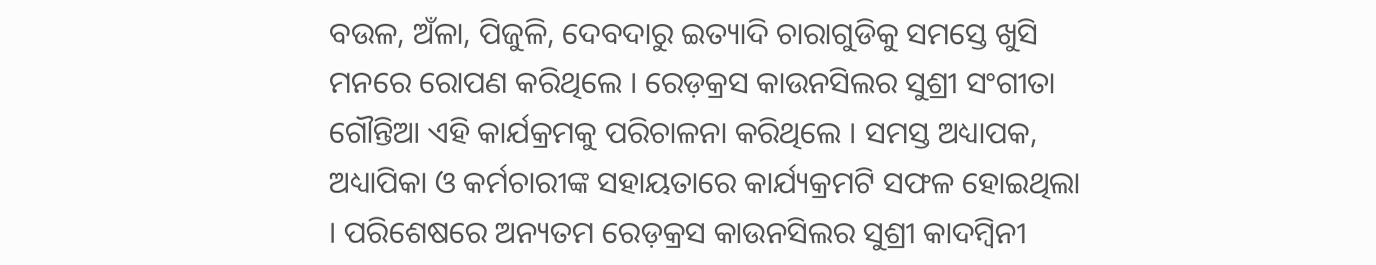ବଉଳ, ଅଁଳା, ପିଜୁଳି, ଦେବଦାରୁ ଇତ୍ୟାଦି ଚାରାଗୁଡିକୁ ସମସ୍ତେ ଖୁସି ମନରେ ରୋପଣ କରିଥିଲେ । ରେଡ଼କ୍ରସ କାଉନସିଲର ସୁଶ୍ରୀ ସଂଗୀତା ଗୌନ୍ତିଆ ଏହି କାର୍ଯକ୍ରମକୁ ପରିଚାଳନା କରିଥିଲେ । ସମସ୍ତ ଅଧ୍ୟାପକ, ଅଧ୍ୟାପିକା ଓ କର୍ମଚାରୀଙ୍କ ସହାୟତାରେ କାର୍ଯ୍ୟକ୍ରମଟି ସଫଳ ହୋଇଥିଲା । ପରିଶେଷରେ ଅନ୍ୟତମ ରେଡ଼କ୍ରସ କାଉନସିଲର ସୁଶ୍ରୀ କାଦମ୍ବିନୀ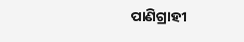ପାଣିଗ୍ରାହୀ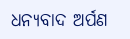ଧନ୍ୟବାଦ ଅର୍ପଣ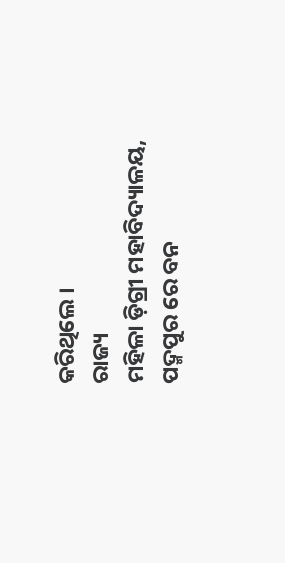କରିଥିଲେ ।
ରାଜ୍ୟ
ମହିଳା ଡ଼ିଗ୍ରୀ ମହାବିଦ୍ୟାଳୟ, ପଦ୍ମପୁର ରେ ବନ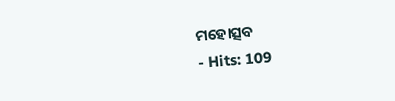ମହୋତ୍ସବ
- Hits: 109